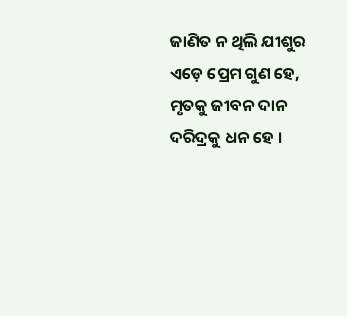ଜାଣିତ ନ ଥିଲି ଯୀଶୁର ଏଡ଼େ ପ୍ରେମ ଗୁଣ ହେ,
ମୃତକୁ ଜୀବନ ଦାନ ଦରିଦ୍ରକୁ ଧନ ହେ ।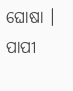ଘୋଷା ।
ପାପୀ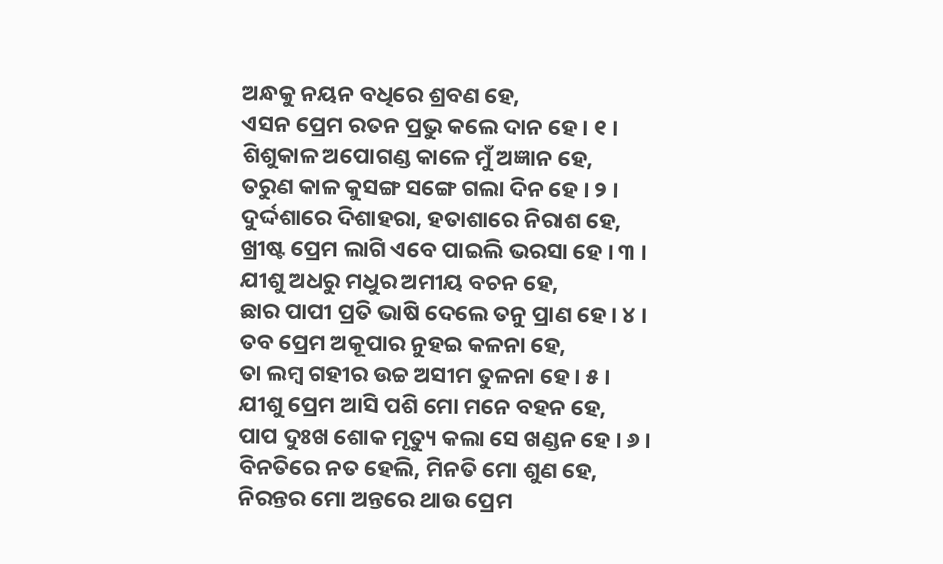ଅନ୍ଧକୁ ନୟନ ବଧିରେ ଶ୍ରବଣ ହେ,
ଏସନ ପ୍ରେମ ରତନ ପ୍ରଭୁ କଲେ ଦାନ ହେ । ୧ ।
ଶିଶୁକାଳ ଅପୋଗଣ୍ଡ କାଳେ ମୁଁ ଅଜ୍ଞାନ ହେ,
ତରୁଣ କାଳ କୁସଙ୍ଗ ସଙ୍ଗେ ଗଲା ଦିନ ହେ । ୨ ।
ଦୁର୍ଦ୍ଦଶାରେ ଦିଶାହରା, ହତାଶାରେ ନିରାଶ ହେ,
ଖ୍ରୀଷ୍ଟ ପ୍ରେମ ଲାଗି ଏବେ ପାଇଲି ଭରସା ହେ । ୩ ।
ଯୀଶୁ ଅଧରୁ ମଧୁର ଅମୀୟ ବଚନ ହେ,
ଛାର ପାପୀ ପ୍ରତି ଭାଷି ଦେଲେ ତନୁ ପ୍ରାଣ ହେ । ୪ ।
ତବ ପ୍ରେମ ଅକୂପାର ନୁହଇ କଳନା ହେ,
ତା ଲମ୍ବ ଗହୀର ଉଚ୍ଚ ଅସୀମ ତୁଳନା ହେ । ୫ ।
ଯୀଶୁ ପ୍ରେମ ଆସି ପଶି ମୋ ମନେ ବହନ ହେ,
ପାପ ଦୁଃଖ ଶୋକ ମୃତ୍ୟୁ କଲା ସେ ଖଣ୍ଡନ ହେ । ୬ ।
ବିନତିରେ ନତ ହେଲି, ମିନତି ମୋ ଶୁଣ ହେ,
ନିରନ୍ତର ମୋ ଅନ୍ତରେ ଥାଉ ପ୍ରେମ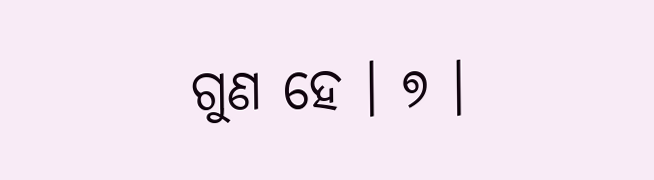ଗୁଣ ହେ । ୭ ।